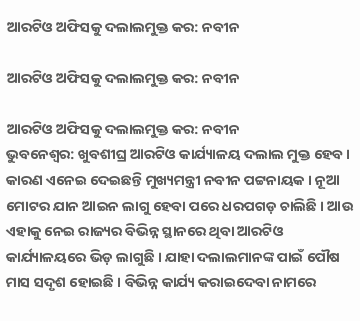ଆରଟିଓ ଅଫିସକୁ ଦଲାଲମୁକ୍ତ କର: ନବୀନ

ଆରଟିଓ ଅଫିସକୁ ଦଲାଲମୁକ୍ତ କର: ନବୀନ

ଆରଟିଓ ଅଫିସକୁ ଦଲାଲମୁକ୍ତ କର: ନବୀନ
ଭୁବନେଶ୍ୱର: ଖୁବଶୀଘ୍ର ଆରଟିଓ କାର୍ଯ୍ୟାଳୟ ଦଲାଲ ମୁକ୍ତ ହେବ । କାରଣ ଏନେଇ ଦେଇଛନ୍ତି ମୁଖ୍ୟମନ୍ତ୍ରୀ ନବୀନ ପଟ୍ଟନାୟକ । ନୂଆ ମୋଟର ଯାନ ଆଇନ ଲାଗୁ ହେବା ପରେ ଧରପଗଡ଼ ଚାଲିଛି । ଆଉ ଏହାକୁ ନେଇ ରାଜ୍ୟର ବିଭିନ୍ନ ସ୍ଥାନରେ ଥିବା ଆରଟିଓ କାର୍ଯ୍ୟାଳୟରେ ଭିଡ଼ ଲାଗୁଛି । ଯାହା ଦଲାଲମାନଙ୍କ ପାଇଁ ପୌଷ ମାସ ସଦୃଶ ହୋଇଛି । ବିଭିନ୍ନ କାର୍ଯ୍ୟ କରାଇଦେବା ନାମରେ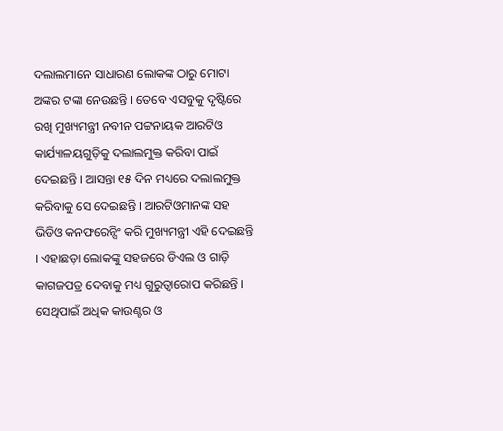ଦଲାଲମାନେ ସାଧାରଣ ଲୋକଙ୍କ ଠାରୁ ମୋଟା ଅଙ୍କର ଟଙ୍କା ନେଉଛନ୍ତି । ତେବେ ଏସବୁକୁ ଦୃଷ୍ଟିରେ ରଖି ମୁଖ୍ୟମନ୍ତ୍ରୀ ନବୀନ ପଟ୍ଟନାୟକ ଆରଟିଓ କାର୍ଯ୍ୟାଳୟଗୁଡ଼ିକୁ ଦଲାଲମୁକ୍ତ କରିବା ପାଇଁ ଦେଇଛନ୍ତି । ଆସନ୍ତା ୧୫ ଦିନ ମଧ୍ୟରେ ଦଲାଲମୁକ୍ତ କରିବାକୁ ସେ ଦେଇଛନ୍ତି । ଆରଟିଓମାନଙ୍କ ସହ ଭିଡିଓ କନଫରେନ୍ସିଂ କରି ମୁଖ୍ୟମନ୍ତ୍ରୀ ଏହି ଦେଇଛନ୍ତି । ଏହାଛଡ଼ା ଲୋକଙ୍କୁ ସହଜରେ ଡିଏଲ ଓ ଗାଡ଼ି କାଗଜପତ୍ର ଦେବାକୁ ମଧ୍ୟ ଗୁରୁତ୍ୱାରୋପ କରିଛନ୍ତି । ସେଥିପାଇଁ ଅଧିକ କାଉଣ୍ଟର ଓ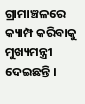ଗ୍ରାମାଞ୍ଚଳରେ କ୍ୟାମ୍ପ କରିବାକୁ ମୁଖ୍ୟମନ୍ତ୍ରୀ ଦେଇଛନ୍ତି ।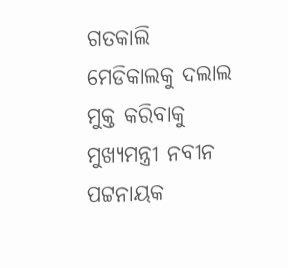ଗତକାଲି ମେଡିକାଲକୁ ଦଲାଲ ମୁକ୍ତ କରିବାକୁ ମୁଖ୍ୟମନ୍ତ୍ରୀ ନବୀନ ପଟ୍ଟନାୟକ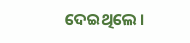ଦେଇଥିଲେ ।